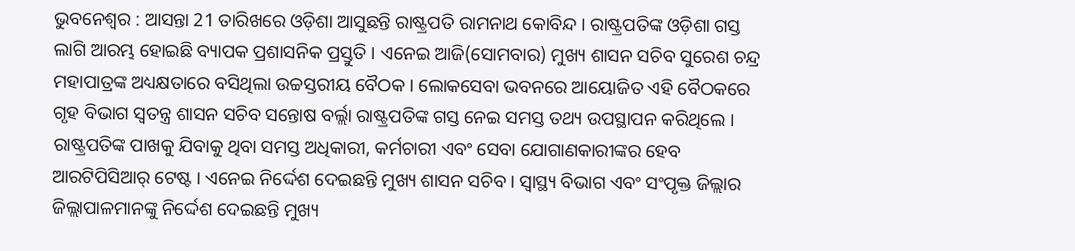ଭୁବନେଶ୍ବର : ଆସନ୍ତା 21 ତାରିଖରେ ଓଡ଼ିଶା ଆସୁଛନ୍ତି ରାଷ୍ଟ୍ରପତି ରାମନାଥ କୋବିନ୍ଦ । ରାଷ୍ଟ୍ରପତିଙ୍କ ଓଡ଼ିଶା ଗସ୍ତ ଲାଗି ଆରମ୍ଭ ହୋଇଛି ବ୍ୟାପକ ପ୍ରଶାସନିକ ପ୍ରସ୍ତୁତି । ଏନେଇ ଆଜି(ସୋମବାର) ମୁଖ୍ୟ ଶାସନ ସଚିବ ସୁରେଶ ଚନ୍ଦ୍ର ମହାପାତ୍ରଙ୍କ ଅଧ୍ୟକ୍ଷତାରେ ବସିଥିଲା ଉଚ୍ଚସ୍ତରୀୟ ବୈଠକ । ଲୋକସେବା ଭବନରେ ଆୟୋଜିତ ଏହି ବୈଠକରେ ଗୃହ ବିଭାଗ ସ୍ବତନ୍ତ୍ର ଶାସନ ସଚିବ ସନ୍ତୋଷ ବର୍ଲ୍ଲା ରାଷ୍ଟ୍ରପତିଙ୍କ ଗସ୍ତ ନେଇ ସମସ୍ତ ତଥ୍ୟ ଉପସ୍ଥାପନ କରିଥିଲେ । ରାଷ୍ଟ୍ରପତିଙ୍କ ପାଖକୁ ଯିବାକୁ ଥିବା ସମସ୍ତ ଅଧିକାରୀ, କର୍ମଚାରୀ ଏବଂ ସେବା ଯୋଗାଣକାରୀଙ୍କର ହେବ ଆରଟିପିସିଆର୍ ଟେଷ୍ଟ । ଏନେଇ ନିର୍ଦ୍ଦେଶ ଦେଇଛନ୍ତି ମୁଖ୍ୟ ଶାସନ ସଚିବ । ସ୍ବାସ୍ଥ୍ୟ ବିଭାଗ ଏବଂ ସଂପୃକ୍ତ ଜିଲ୍ଲାର ଜିଲ୍ଲାପାଳମାନଙ୍କୁ ନିର୍ଦ୍ଦେଶ ଦେଇଛନ୍ତି ମୁଖ୍ୟ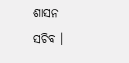ଶାସନ ସଚିବ ।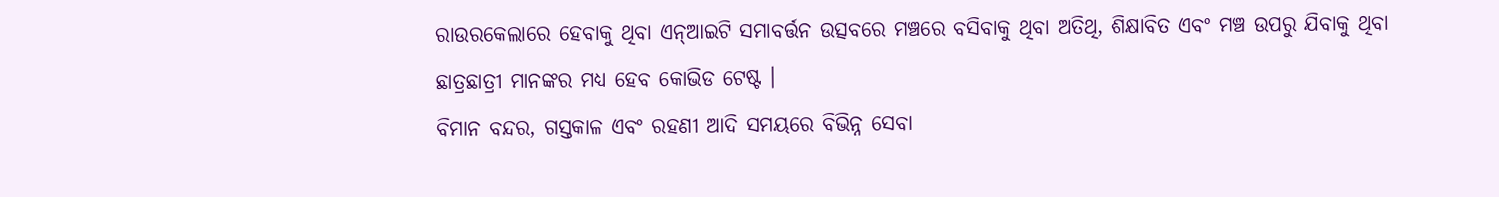ରାଉରକେଲାରେ ହେବାକୁ ଥିବା ଏନ୍ଆଇଟି ସମାବର୍ତ୍ତନ ଉତ୍ସବରେ ମଞ୍ଚରେ ବସିବାକୁ ଥିବା ଅତିଥି, ଶିକ୍ଷାବିତ ଏବଂ ମଞ୍ଚ ଉପରୁ ଯିବାକୁ ଥିବା ଛାତ୍ରଛାତ୍ରୀ ମାନଙ୍କର ମଧ୍ୟ ହେବ କୋଭିଡ ଟେଷ୍ଟ ।
ବିମାନ ବନ୍ଦର, ଗସ୍ତକାଳ ଏବଂ ରହଣୀ ଆଦି ସମୟରେ ବିଭିନ୍ନ ସେବା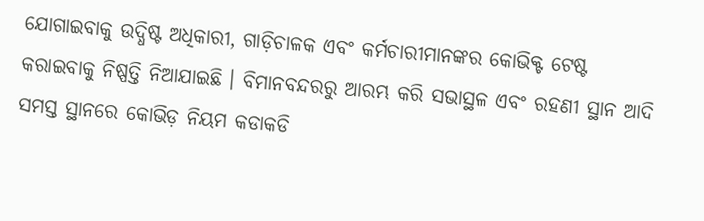ଯୋଗାଇବାକୁ ଉଦ୍ଧିଷ୍ଟ ଅଧିକାରୀ, ଗାଡ଼ିଚାଳକ ଏବଂ କର୍ମଚାରୀମାନଙ୍କର କୋଭିକ୍ଟ ଟେଷ୍ଟ କରାଇବାକୁ ନିଷ୍ପତ୍ତି ନିଆଯାଇଛି । ବିମାନବନ୍ଦରରୁ ଆରମ୍ଭ କରି ସଭାସ୍ଥଳ ଏବଂ ରହଣୀ ସ୍ଥାନ ଆଦି ସମସ୍ତ ସ୍ଥାନରେ କୋଭିଡ଼ ନିୟମ କଡାକଡି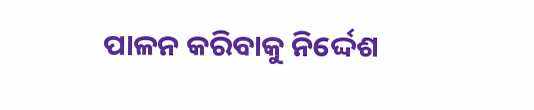ପାଳନ କରିବାକୁ ନିର୍ଦ୍ଦେଶ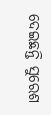ଦେଇଛନ୍ତି ସୁରେଶ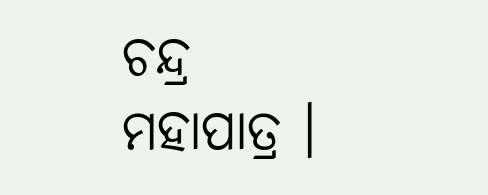ଚନ୍ଦ୍ର ମହାପାତ୍ର ।